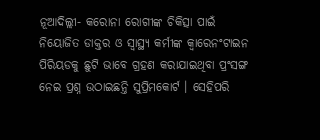ନୂଆଦିଲ୍ଲୀ- କରୋନା ରୋଗୀଙ୍କ ଚିକିତ୍ସା ପାଇଁ ନିୟୋଜିତ ଡାକ୍ତର ଓ ସ୍ୱାସ୍ଥ୍ୟ କର୍ମୀଙ୍କ କ୍ୱାରେନଂଟାଇନ ପିରିୟଡକୁ ଛୁଟି ଭାବେ ଗ୍ରହଣ କରାଯାଇଥିବା ପ୍ରଂସଙ୍ଗ ନେଇ ପ୍ରଶ୍ନ ଉଠାଇଛନ୍ତି ସୁପ୍ରିମକୋର୍ଟ । ସେହିପରି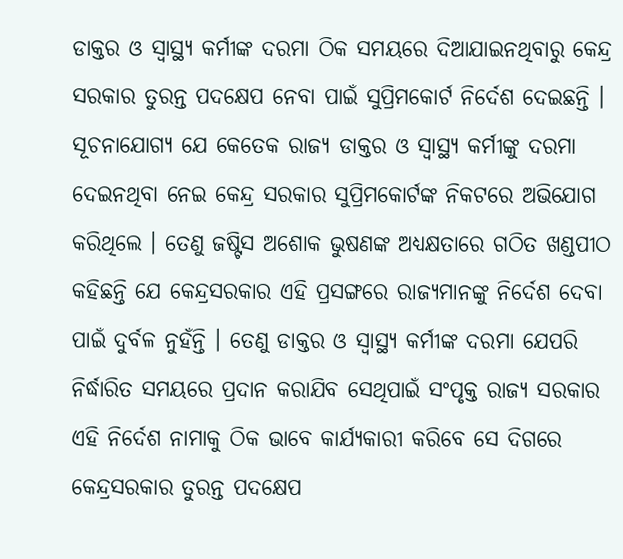ଡାକ୍ତର ଓ ସ୍ୱାସ୍ଥ୍ୟ କର୍ମୀଙ୍କ ଦରମା ଠିକ ସମୟରେ ଦିଆଯାଇନଥିବାରୁ କେନ୍ଦ୍ର ସରକାର ତୁରନ୍ତ ପଦକ୍ଷେପ ନେବା ପାଇଁ ସୁପ୍ରିମକୋର୍ଟ ନିର୍ଦେଶ ଦେଇଛନ୍ତି । ସୂଚନାଯୋଗ୍ୟ ଯେ କେତେକ ରାଜ୍ୟ ଡାକ୍ତର ଓ ସ୍ୱାସ୍ଥ୍ୟ କର୍ମୀଙ୍କୁ ଦରମା ଦେଇନଥିବା ନେଇ କେନ୍ଦ୍ର ସରକାର ସୁପ୍ରିମକୋର୍ଟଙ୍କ ନିକଟରେ ଅଭିଯୋଗ କରିଥିଲେ । ତେଣୁ ଜଷ୍ଟିସ ଅଶୋକ ଭୁଷଣଙ୍କ ଅଧ୍ୟକ୍ଷତାରେ ଗଠିତ ଖଣ୍ଡପୀଠ କହିଛନ୍ତି ଯେ କେନ୍ଦ୍ରସରକାର ଏହି ପ୍ରସଙ୍ଗରେ ରାଜ୍ୟମାନଙ୍କୁ ନିର୍ଦେଶ ଦେବା ପାଇଁ ଦୁର୍ବଳ ନୁହଁନ୍ତି । ତେଣୁ ଡାକ୍ତର ଓ ସ୍ୱାସ୍ଥ୍ୟ କର୍ମୀଙ୍କ ଦରମା ଯେପରି ନିର୍ଦ୍ଧାରିତ ସମୟରେ ପ୍ରଦାନ କରାଯିବ ସେଥିପାଇଁ ସଂପୃକ୍ତ ରାଜ୍ୟ ସରକାର ଏହି ନିର୍ଦେଶ ନାମାକୁ ଠିକ ଭାବେ କାର୍ଯ୍ୟକାରୀ କରିବେ ସେ ଦିଗରେ କେନ୍ଦ୍ରସରକାର ତୁରନ୍ତ ପଦକ୍ଷେପ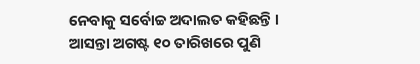ନେବାକୁ ସର୍ବୋଚ୍ଚ ଅଦାଲତ କହିଛନ୍ତି । ଆସନ୍ତା ଅଗଷ୍ଟ ୧୦ ତାରିଖରେ ପୁଣି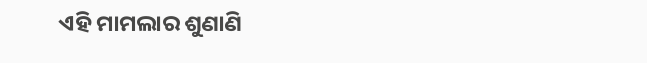ଏହି ମାମଲାର ଶୁଣାଣି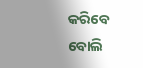କରିବେ ବୋଲି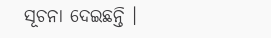ସୂଚନା ଦେଇଛନ୍ତି ।